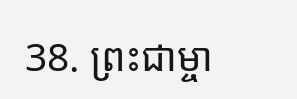38. ព្រះជាម្ចា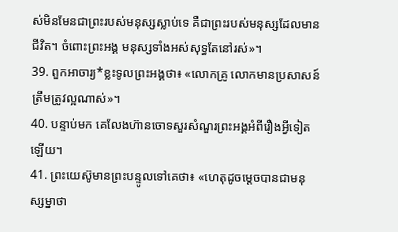ស់មិនមែនជាព្រះរបស់មនុស្សស្លាប់ទេ គឺជាព្រះរបស់មនុស្សដែលមានជីវិត។ ចំពោះព្រះអង្គ មនុស្សទាំងអស់សុទ្ធតែនៅរស់»។
39. ពួកអាចារ្យ*ខ្លះទូលព្រះអង្គថា៖ «លោកគ្រូ លោកមានប្រសាសន៍ត្រឹមត្រូវល្អណាស់»។
40. បន្ទាប់មក គេលែងហ៊ានចោទសួរសំណួរព្រះអង្គអំពីរឿងអ្វីទៀតឡើយ។
41. ព្រះយេស៊ូមានព្រះបន្ទូលទៅគេថា៖ «ហេតុដូចម្ដេចបានជាមនុស្សម្នាថា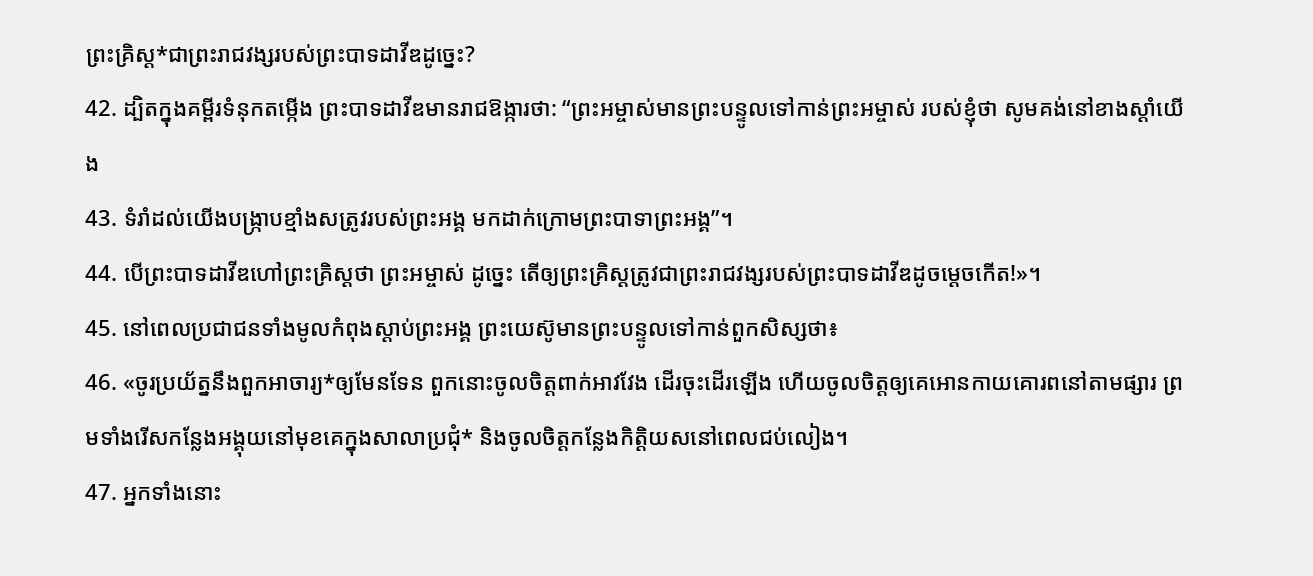ព្រះគ្រិស្ដ*ជាព្រះរាជវង្សរបស់ព្រះបាទដាវីឌដូច្នេះ?
42. ដ្បិតក្នុងគម្ពីរទំនុកតម្កើង ព្រះបាទដាវីឌមានរាជឱង្ការថា: “ព្រះអម្ចាស់មានព្រះបន្ទូលទៅកាន់ព្រះអម្ចាស់ របស់ខ្ញុំថា សូមគង់នៅខាងស្ដាំយើង
43. ទំរាំដល់យើងបង្ក្រាបខ្មាំងសត្រូវរបស់ព្រះអង្គ មកដាក់ក្រោមព្រះបាទាព្រះអង្គ”។
44. បើព្រះបាទដាវីឌហៅព្រះគ្រិស្ដថា ព្រះអម្ចាស់ ដូច្នេះ តើឲ្យព្រះគ្រិស្ដត្រូវជាព្រះរាជវង្សរបស់ព្រះបាទដាវីឌដូចម្ដេចកើត!»។
45. នៅពេលប្រជាជនទាំងមូលកំពុងស្ដាប់ព្រះអង្គ ព្រះយេស៊ូមានព្រះបន្ទូលទៅកាន់ពួកសិស្សថា៖
46. «ចូរប្រយ័ត្ននឹងពួកអាចារ្យ*ឲ្យមែនទែន ពួកនោះចូលចិត្តពាក់អាវវែង ដើរចុះដើរឡើង ហើយចូលចិត្តឲ្យគេអោនកាយគោរពនៅតាមផ្សារ ព្រមទាំងរើសកន្លែងអង្គុយនៅមុខគេក្នុងសាលាប្រជុំ* និងចូលចិត្តកន្លែងកិត្តិយសនៅពេលជប់លៀង។
47. អ្នកទាំងនោះ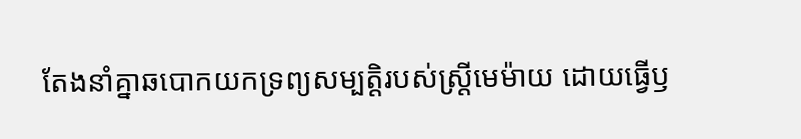តែងនាំគ្នាឆបោកយកទ្រព្យសម្បត្តិរបស់ស្ត្រីមេម៉ាយ ដោយធ្វើឫ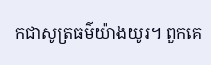កជាសូត្រធម៌យ៉ាងយូរ។ ពួកគេ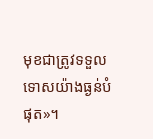មុខជាត្រូវទទួលទោសយ៉ាងធ្ងន់បំផុត»។